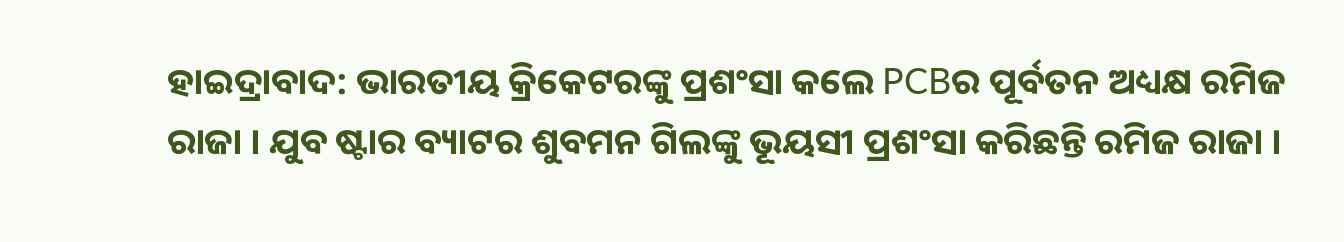ହାଇଦ୍ରାବାଦ: ଭାରତୀୟ କ୍ରିକେଟରଙ୍କୁ ପ୍ରଶଂସା କଲେ PCBର ପୂର୍ବତନ ଅଧ୍ୟକ୍ଷ ରମିଜ ରାଜା । ଯୁବ ଷ୍ଟାର ବ୍ୟାଟର ଶୁବମନ ଗିଲଙ୍କୁ ଭୂୟସୀ ପ୍ରଶଂସା କରିଛନ୍ତି ରମିଜ ରାଜା ।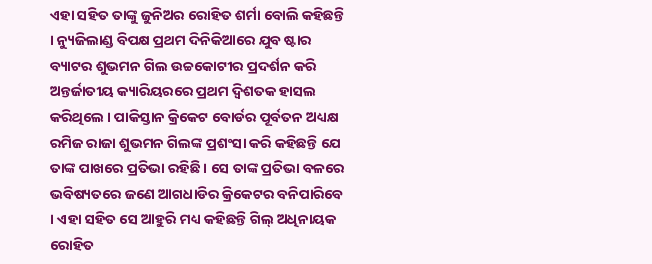ଏହା ସହିତ ତାଙ୍କୁ ଜୁନିଅର ରୋହିତ ଶର୍ମା ବୋଲି କହିଛନ୍ତି । ନ୍ୟୁଜିଲାଣ୍ଡ ବିପକ୍ଷ ପ୍ରଥମ ଦିନିକିଆରେ ଯୁବ ଷ୍ଟାର ବ୍ୟାଟର ଶୁଭମନ ଗିଲ ଉଚ୍ଚକୋଟୀର ପ୍ରଦର୍ଶନ କରି ଅନ୍ତର୍ଜାତୀୟ କ୍ୟାରିୟରରେ ପ୍ରଥମ ଦ୍ବିଶତକ ହାସଲ କରିଥିଲେ । ପାକିସ୍ତାନ କ୍ରିକେଟ ବୋର୍ଡର ପୂର୍ବତନ ଅଧ୍ୟକ୍ଷ ରମିଜ ରାଜା ଶୁଭମନ ଗିଲଙ୍କ ପ୍ରଶଂସା କରି କହିଛନ୍ତି ଯେ ତାଙ୍କ ପାଖରେ ପ୍ରତିଭା ରହିଛି । ସେ ତାଙ୍କ ପ୍ରତିଭା ବଳରେ ଭବିଷ୍ୟତରେ ଜଣେ ଆଗଧାଡିର କ୍ରିକେଟର ବନିପାରିବେ । ଏହା ସହିତ ସେ ଆହୁରି ମଧ୍ୟ କହିଛନ୍ତି ଗିଲ୍ ଅଧିନାୟକ ରୋହିତ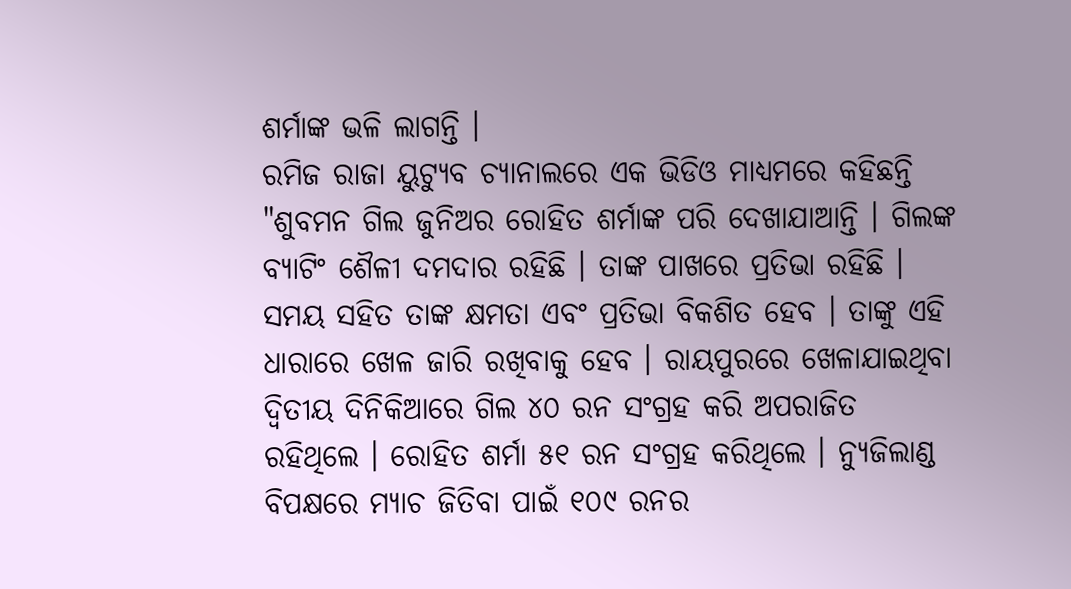ଶର୍ମାଙ୍କ ଭଳି ଲାଗନ୍ତି ।
ରମିଜ ରାଜା ୟୁଟ୍ୟୁବ ଚ୍ୟାନାଲରେ ଏକ ଭିଡିଓ ମାଧ୍ୟମରେ କହିଛନ୍ତି "ଶୁବମନ ଗିଲ ଜୁନିଅର ରୋହିତ ଶର୍ମାଙ୍କ ପରି ଦେଖାଯାଆନ୍ତି । ଗିଲଙ୍କ ବ୍ୟାଟିଂ ଶୈଳୀ ଦମଦାର ରହିଛି । ତାଙ୍କ ପାଖରେ ପ୍ରତିଭା ରହିଛି । ସମୟ ସହିତ ତାଙ୍କ କ୍ଷମତା ଏବଂ ପ୍ରତିଭା ବିକଶିତ ହେବ । ତାଙ୍କୁ ଏହି ଧାରାରେ ଖେଳ ଜାରି ରଖିବାକୁ ହେବ । ରାୟପୁରରେ ଖେଳାଯାଇଥିବା ଦ୍ବିତୀୟ ଦିନିକିଆରେ ଗିଲ ୪୦ ରନ ସଂଗ୍ରହ କରି ଅପରାଜିତ ରହିଥିଲେ । ରୋହିତ ଶର୍ମା ୫୧ ରନ ସଂଗ୍ରହ କରିଥିଲେ । ନ୍ୟୁଜିଲାଣ୍ଡ ବିପକ୍ଷରେ ମ୍ୟାଚ ଜିତିବା ପାଇଁ ୧୦୯ ରନର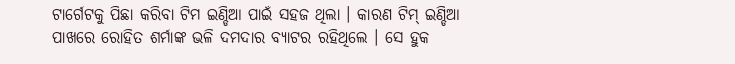ଟାର୍ଗେଟକୁ ପିଛା କରିବା ଟିମ ଇଣ୍ଡିଆ ପାଇଁ ସହଜ ଥିଲା । କାରଣ ଟିମ୍ ଇଣ୍ଡିଆ ପାଖରେ ରୋହିତ ଶର୍ମାଙ୍କ ଭଳି ଦମଦାର ବ୍ୟାଟର ରହିଥିଲେ । ସେ ହୁକ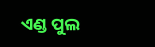ଏଣ୍ଡ ପୁଲ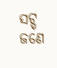ସଟ୍ସ୍ ଜଣେ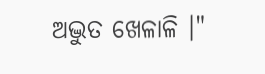ଅଦ୍ଭୁତ ଖେଳାଳି ।"